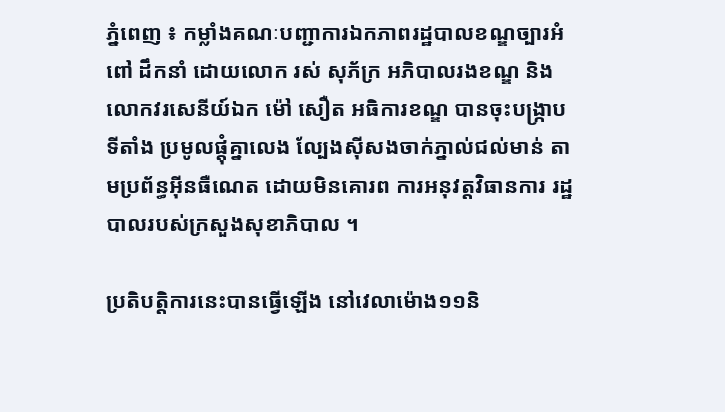ភ្នំពេញ ៖ កម្លាំងគណៈបញ្ជាការឯកភាពរដ្ឋបាលខណ្ឌច្បារអំពៅ ដឹកនាំ ដោយលោក រស់ សុភ័ក្រ អភិបាលរងខណ្ឌ និងលោកវរសេនីយ៍ឯក ម៉ៅ សឿត អធិការខណ្ឌ បានចុះបង្ក្រាបទីតាំង ប្រមូលផ្តុំគ្នាលេង ល្បែងស៊ីសងចាក់ភ្នាល់ជល់មាន់ តាមប្រព័ន្ធអ៊ីនធឺណេត ដោយមិនគោរព ការអនុវត្តវិធានការ រដ្ឋបាលរបស់ក្រសួងសុខាភិបាល ។

ប្រតិបត្តិការនេះបានធ្វើឡើង នៅវេលាម៉ោង១១និ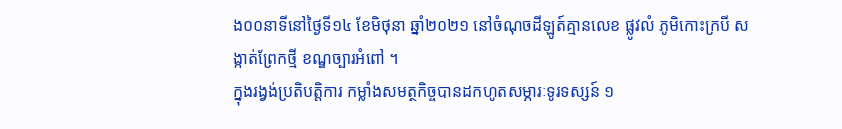ង០០នាទីនៅថ្ងៃទី១៤ ខែមិថុនា ឆ្នាំ២០២១ នៅចំណុចដីឡូត៍គ្មានលេខ ផ្លូវលំ ភូមិកោះក្របី សង្កាត់ព្រែកថ្មី ខណ្ឌច្បារអំពៅ ។
ក្នុងរង្វង់ប្រតិបត្តិការ កម្លាំងសមត្ថកិច្ចបានដកហូតសម្ភារៈទូរទស្សន៍ ១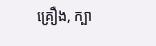គ្រឿង, ក្បា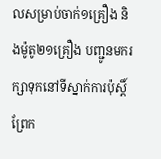លសម្រាប់ចាក់១គ្រឿង និងម៉ូតូ២១គ្រឿង បញ្ជូនមករក្សាទុកនៅទីស្នាក់ការប៉ុស្តិ៍ព្រែក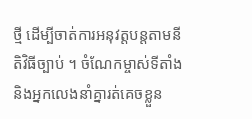ថ្មី ដើម្បីចាត់ការអនុវត្តបន្តតាមនីតិវិធីច្បាប់ ។ ចំណែកម្ចាស់ទីតាំង និងអ្នកលេងនាំគ្នារត់គេចខ្លួន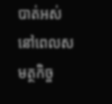បាត់អស់ នៅពេលសមត្ថកិច្ច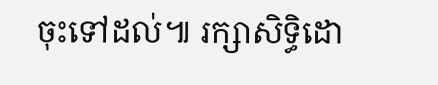ចុះទៅដល់៕ រក្សាសិទ្ធិដោ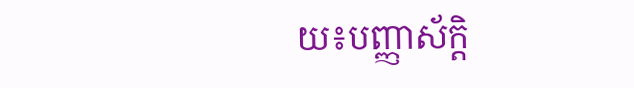យ៖បញ្ញាស័ក្តិ